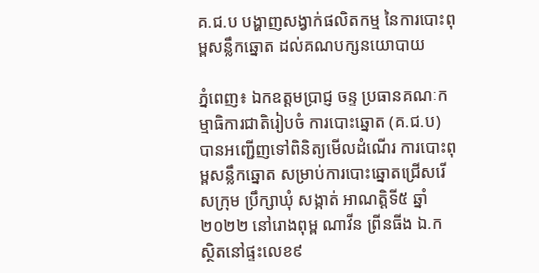គ.ជ.ប បង្ហាញសង្វាក់ផលិតកម្ម នៃការបោះពុម្ពសន្លឹកឆ្នោត ដល់គណបក្សនយោបាយ

ភ្នំពេញ៖ ឯកឧត្តមប្រាជ្ញ ចន្ទ ប្រធានគណៈកម្មាធិការជាតិរៀបចំ ការបោះឆ្នោត (គ.ជ.ប) បានអញ្ជើញទៅពិនិត្យមើលដំណើរ ការបោះពុម្ពសន្លឹកឆ្នោត សម្រាប់ការបោះឆ្នោតជ្រើសរើសក្រុម ប្រឹក្សាឃុំ សង្កាត់ អាណត្តិទី៥ ឆ្នាំ២០២២ នៅរោងពុម្ព ណាវីន ព្រីនធីង ឯ.ក ស្ថិតនៅផ្ទះលេខ៩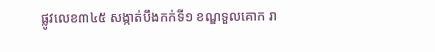ផ្លូវលេខ៣៤៥ សង្កាត់បឹងកក់ទី១ ខណ្ឌទួលគោក រា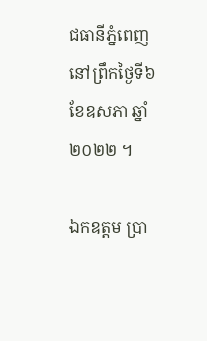ជធានីភ្នំពេញនៅព្រឹកថ្ងៃទី៦ ខែឧសភា ឆ្នាំ២០២២ ។

ឯកឧត្តម ប្រា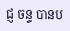ជ្ញ ចន្ទ បានប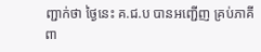ញ្ជាក់ថា ថ្ងៃនេះ គ.ជ.ប បានអញ្ជើញ គ្រប់ភាគីពា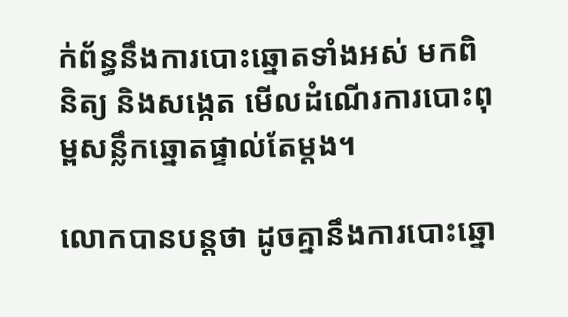ក់ព័ន្ធនឹងការបោះឆ្នោតទាំងអស់ មកពិនិត្យ និងសង្កេត មើលដំណើរការបោះពុម្ពសន្លឹកឆ្នោតផ្ទាល់តែម្តង។

លោកបានបន្ដថា ដូចគ្នានឹងការបោះឆ្នោ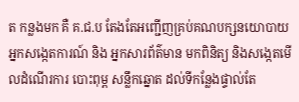ត កន្លងមក គឺ គ.ជ.ប តែងតែអញ្ជើញគ្រប់គណបក្សនយោបាយ អ្នកសង្កេតការណ៍ និង អ្នកសារព័ត៌មាន មកពិនិត្យ និងសង្កេតមើលដំណើរការ បោះពុម្ព សន្លឹកឆ្នោត ដល់ទីកន្លែងផ្ទាល់តែ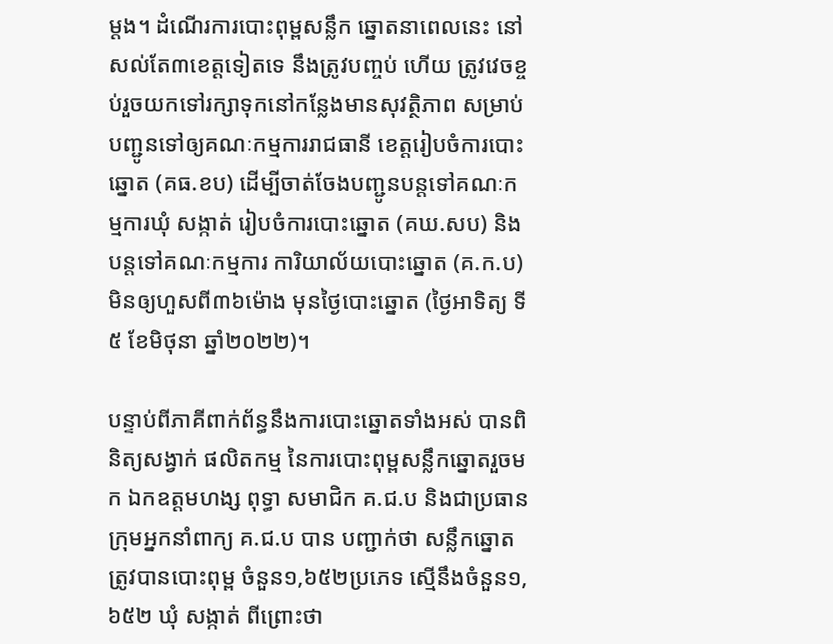ម្តង។ ដំណើរការបោះពុម្ពសន្លឹក ឆ្នោតនាពេលនេះ នៅសល់តែ៣ខេត្តទៀតទេ នឹងត្រូវបញ្ចប់ ហើយ ត្រូវវេចខ្ចប់រួចយកទៅរក្សាទុកនៅកន្លែងមានសុវត្ថិភាព សម្រាប់ បញ្ជូនទៅឲ្យគណៈកម្មការរាជធានី ខេត្តរៀបចំការបោះឆ្នោត (គធ.ខប) ដើម្បីចាត់ចែងបញ្ជូនបន្តទៅគណៈកម្មការឃុំ សង្កាត់ រៀបចំការបោះឆ្នោត (គឃ.សប) និងបន្តទៅគណៈកម្មការ ការិយាល័យបោះឆ្នោត (គ.ក.ប) មិនឲ្យហួសពី៣៦ម៉ោង មុនថ្ងៃបោះឆ្នោត (ថ្ងៃអាទិត្យ ទី៥ ខែមិថុនា ឆ្នាំ២០២២)។

បន្ទាប់ពីភាគីពាក់ព័ន្ធនឹងការបោះឆ្នោតទាំងអស់ បានពិនិត្យសង្វាក់ ផលិតកម្ម នៃការបោះពុម្ពសន្លឹកឆ្នោតរួចមក ឯកឧត្តមហង្ស ពុទ្ធា សមាជិក គ.ជ.ប និងជាប្រធានក្រុមអ្នកនាំពាក្យ គ.ជ.ប បាន បញ្ជាក់ថា សន្លឹកឆ្នោតត្រូវបានបោះពុម្ព ចំនួន១,៦៥២ប្រភេទ ស្មើនឹងចំនួន១,៦៥២ ឃុំ សង្កាត់ ពីព្រោះថា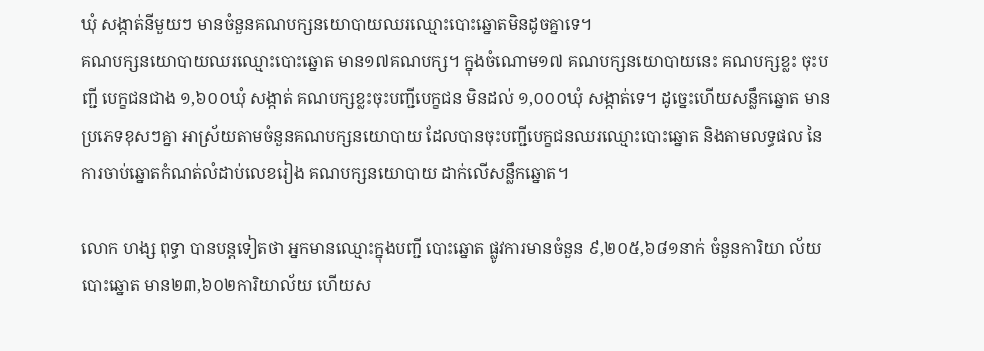ឃុំ សង្កាត់នីមួយៗ មានចំនួនគណបក្សនយោបាយឈរឈ្មោះបោះឆ្នោតមិនដូចគ្នាទេ។
គណបក្សនយោបាយឈរឈ្មោះបោះឆ្នោត មាន១៧គណបក្ស។ ក្នុងចំណោម១៧ គណបក្សនយោបាយនេះ គណបក្សខ្លះ ចុះបញ្ជី បេក្ខជនជាង ១,៦០០ឃុំ សង្កាត់ គណបក្សខ្លះចុះបញ្ជីបេក្ខជន មិនដល់ ១,០០០ឃុំ សង្កាត់ទេ។ ដូច្នេះហើយសន្លឹកឆ្នោត មាន ប្រភេទខុសៗគ្នា អាស្រ័យតាមចំនួនគណបក្សនយោបាយ ដែលបានចុះបញ្ជីបេក្ខជនឈរឈ្មោះបោះឆ្នោត និងតាមលទ្ធផល នៃការចាប់ឆ្នោតកំណត់លំដាប់លេខរៀង គណបក្សនយោបាយ ដាក់លើសន្លឹកឆ្នោត។

លោក ហង្ស ពុទ្ធា បានបន្ដទៀតថា អ្នកមានឈ្មោះក្នុងបញ្ជី បោះឆ្នោត ផ្លូវការមានចំនួន ៩,២០៥,៦៨១នាក់ ចំនួនការិយា ល័យបោះឆ្នោត មាន២៣,៦០២ការិយាល័យ ហើយស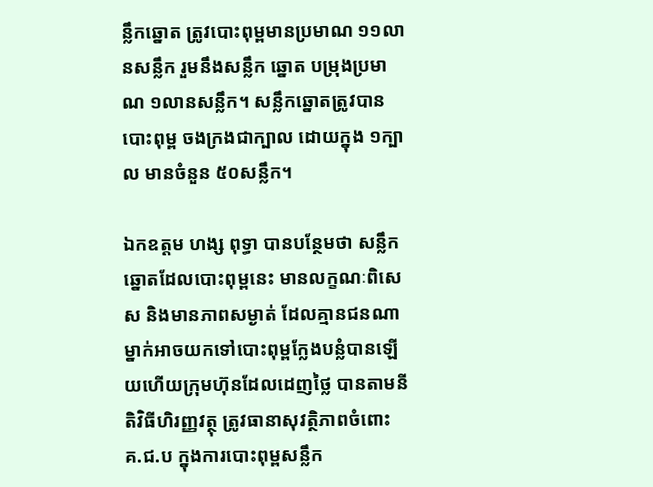ន្លឹកឆ្នោត ត្រូវបោះពុម្ពមានប្រមាណ ១១លានសន្លឹក រួមនឹងសន្លឹក ឆ្នោត បម្រុងប្រមាណ ១លានសន្លឹក។ សន្លឹកឆ្នោតត្រូវបានបោះពុម្ព ចងក្រងជាក្បាល ដោយក្នុង ១ក្បាល មានចំនួន ៥០សន្លឹក។

ឯកឧត្តម ហង្ស ពុទ្ធា បានបន្ថែមថា សន្លឹកឆ្នោតដែលបោះពុម្ពនេះ មានលក្ខណៈពិសេស និងមានភាពសម្ងាត់ ដែលគ្មានជនណា ម្នាក់អាចយកទៅបោះពុម្ពក្លែងបន្លំបានឡើយហើយក្រុមហ៊ុនដែលដេញថ្លៃ បានតាមនីតិវិធីហិរញ្ញវត្ថុ ត្រូវធានាសុវត្ថិភាពចំពោះ គ.ជ.ប ក្នុងការបោះពុម្ពសន្លឹក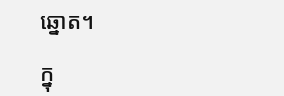ឆ្នោត។

ក្នុ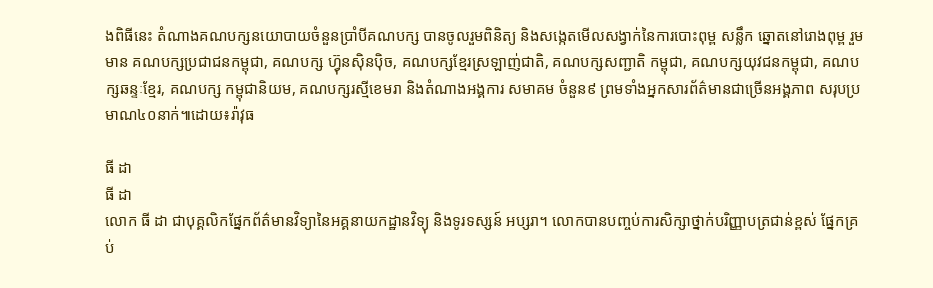ងពិធីនេះ តំណាងគណបក្សនយោបាយចំនួនប្រាំបីគណបក្ស បានចូលរួមពិនិត្យ និងសង្កេតមើលសង្វាក់នៃការបោះពុម្ព សន្លឹក ឆ្នោតនៅរោងពុម្ព រួមមាន គណបក្សប្រជាជនកម្ពុជា, គណបក្ស ហ៊្វុនស៊ិនប៉ិច, គណបក្សខ្មែរស្រឡាញ់ជាតិ, គណបក្សសញ្ជាតិ កម្ពុជា, គណបក្សយុវជនកម្ពុជា, គណបក្សឆន្ទៈខ្មែរ, គណបក្ស កម្ពុជានិយម, គណបក្សរស្មីខេមរា និងតំណាងអង្គការ សមាគម ចំនួន៩ ព្រមទាំងអ្នកសារព័ត៌មានជាច្រើនអង្គភាព សរុបប្រមាណ៤០នាក់៕ដោយ៖រ៉ាវុធ

ធី ដា
ធី ដា
លោក ធី ដា ជាបុគ្គលិកផ្នែកព័ត៌មានវិទ្យានៃអគ្គនាយកដ្ឋានវិទ្យុ និងទូរទស្សន៍ អប្សរា។ លោកបានបញ្ចប់ការសិក្សាថ្នាក់បរិញ្ញាបត្រជាន់ខ្ពស់ ផ្នែកគ្រប់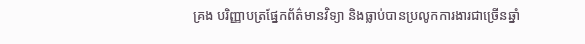គ្រង បរិញ្ញាបត្រផ្នែកព័ត៌មានវិទ្យា និងធ្លាប់បានប្រលូកការងារជាច្រើនឆ្នាំ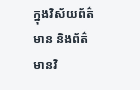ក្នុងវិស័យព័ត៌មាន និងព័ត៌មានវិ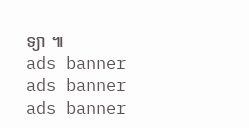ទ្យា ៕
ads banner
ads banner
ads banner